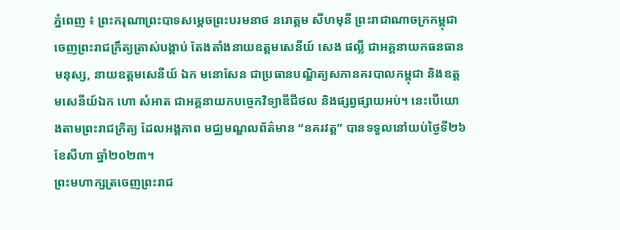ភ្នំពេញ ៖ ព្រះករុណាព្រះបាទសម្ដេចព្រះបរមនាថ នរោត្ដម សីហមុនី ព្រះរាជាណាចក្រកម្ពុជា ចេញព្រះរាជក្រឹត្យត្រាស់បង្គាប់ តែងតាំងនាយឧត្តមសេនីយ៍ សេង ផល្លី ជាអគ្គនាយកធនធានមនុស្ស, នាយឧត្តមសេនីយ៍ ឯក មនោសែន ជាប្រធានបណ្ឌិត្យសភានគរបាលកម្ពុជា និងឧត្តមសេនីយ៍ឯក ហោ សំអាត ជាអគ្គនាយកបច្ចេកវិទ្យាឌីជីថល និងផ្សព្វផ្សាយអប់។ នេះបើយោងតាមព្រះរាជក្រិត្យ ដែលអង្គភាព មជ្ឈមណ្ឌលព័ត៌មាន “នគរវត្ត” បានទទួលនៅយប់ថ្ងៃទី២៦ ខែសីហា ឆ្នាំ២០២៣។
ព្រះមហាក្សត្រចេញព្រះរាជ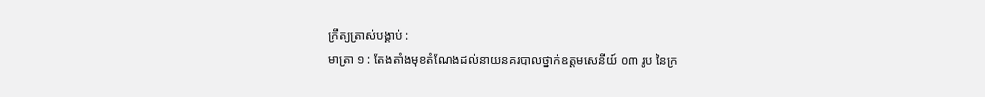ក្រឹត្យត្រាស់បង្គាប់ :
មាត្រា ១ : តែងតាំងមុខតំណែងដល់នាយនគរបាលថ្នាក់ឧត្តមសេនីយ៍ ០៣ រូប នៃក្រ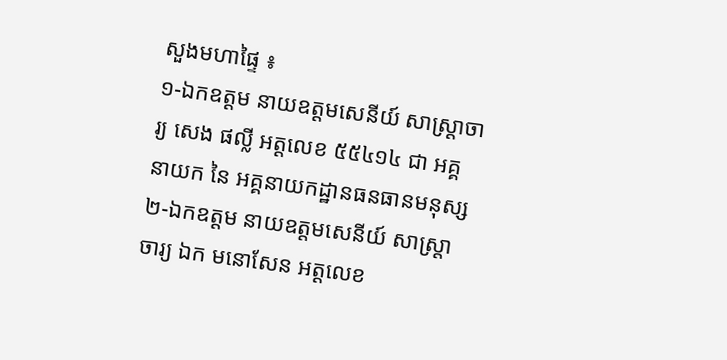សួងមហាផ្ទៃ ៖
១-ឯកឧត្តម នាយឧត្ដមសេនីយ៍ សាស្ត្រាចារ្យ សេង ផល្លី អត្តលេខ ៥៥៤១៤ ជា អគ្គនាយក នៃ អគ្គនាយកដ្ឋានធនធានមនុស្ស
២-ឯកឧត្តម នាយឧត្តមសេនីយ៍ សាស្ត្រាចារ្យ ឯក មនោសែន អត្តលេខ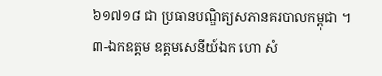៦១៧១៨ ជា ប្រធានបណ្ឌិត្យសភានគរបាលកម្ពុជា ។
៣-ឯកឧត្តម ឧត្តមសេនីយ៍ឯក ហោ សំ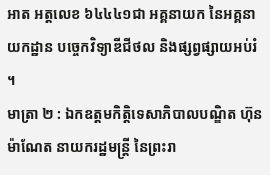អាត អត្តលេខ ៦៤៤៤១ជា អគ្គនាយក នៃអគ្គនាយកដ្ឋាន បច្ចេកវិទ្យាឌីជីថល និងផ្សព្វផ្សាយអប់រំ ។
មាត្រា ២ : ឯកឧត្តមកិត្តិទេសាភិបាលបណ្ឌិត ហ៊ុន ម៉ាណែត នាយករដ្ឋមន្ត្រី នៃព្រះរា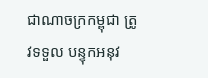ជាណាចក្រកម្ពុជា ត្រូវទទួល បន្ទុកអនុវ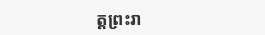ត្តព្រះរា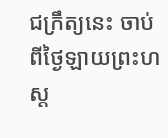ជក្រឹត្យនេះ ចាប់ពីថ្ងៃឡាយព្រះហស្ត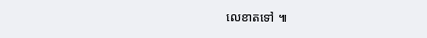លេខាតទៅ ៕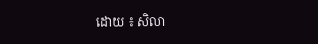ដោយ ៖ សិលា